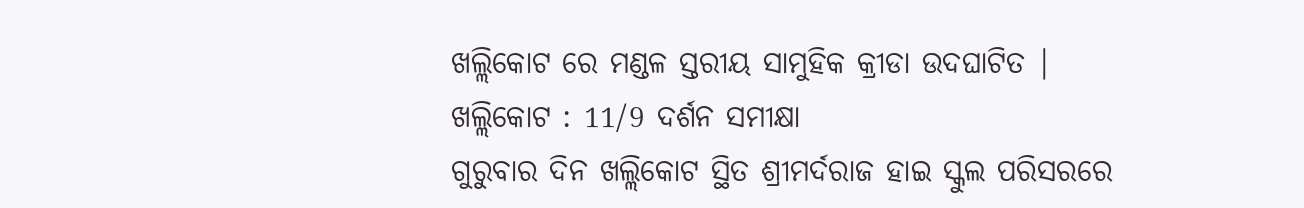ଖଲ୍ଲିକୋଟ ରେ ମଣ୍ଡଳ ସ୍ତରୀୟ ସାମୁହିକ କ୍ରୀଡା ଉଦଘାଟିତ |
ଖଲ୍ଲିକୋଟ : 11/9 ଦର୍ଶନ ସମୀକ୍ଷା
ଗୁରୁବାର ଦିନ ଖଲ୍ଲିକୋଟ ସ୍ଥିତ ଶ୍ରୀମର୍ଦରାଜ ହାଇ ସ୍କୁଲ ପରିସରରେ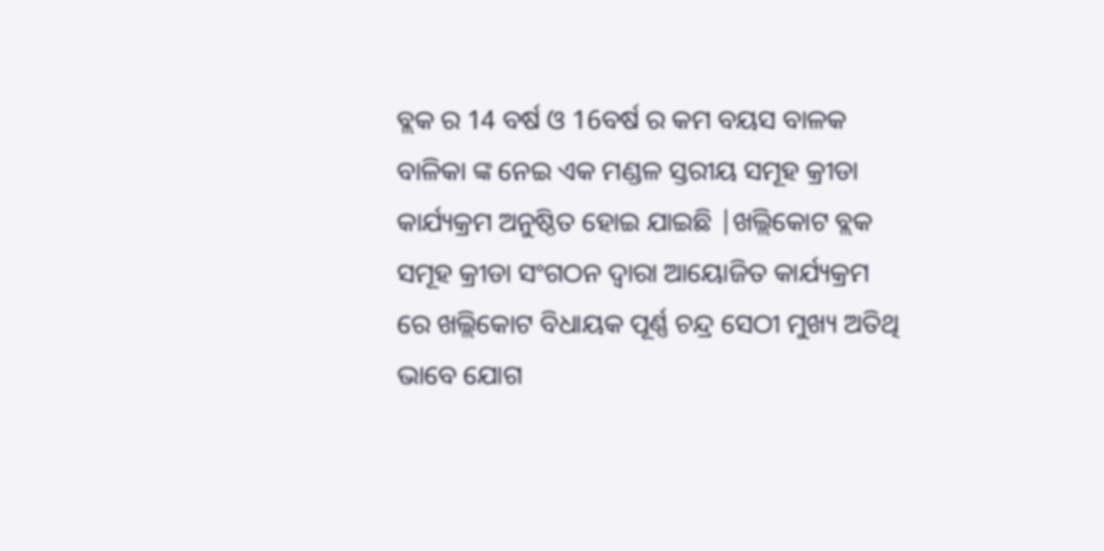ବ୍ଲକ ର 14 ବର୍ଷ ଓ 16ବର୍ଷ ର କମ ବୟସ ବାଳକ ବାଳିକା ଙ୍କ ନେଇ ଏକ ମଣ୍ଡଳ ସ୍ତରୀୟ ସମୂହ କ୍ରୀଡା କାର୍ଯ୍ୟକ୍ରମ ଅନୁଷ୍ଠିତ ହୋଇ ଯାଇଛି |ଖଲ୍ଲିକୋଟ ବ୍ଲକ ସମୂହ କ୍ରୀଡା ସଂଗଠନ ଦ୍ୱାରା ଆୟୋଜିତ କାର୍ଯ୍ୟକ୍ରମ ରେ ଖଲ୍ଲିକୋଟ ବିଧାୟକ ପୂର୍ଣ୍ଣ ଚନ୍ଦ୍ର ସେଠୀ ମୁଖ୍ୟ ଅତିଥି ଭାବେ ଯୋଗ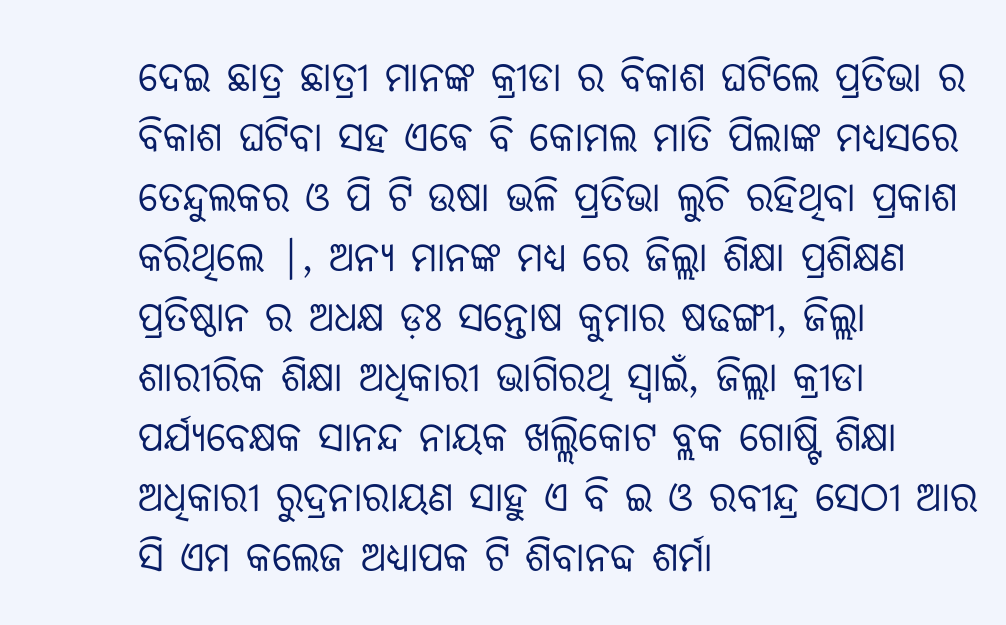ଦେଇ ଛାତ୍ର ଛାତ୍ରୀ ମାନଙ୍କ କ୍ରୀଡା ର ବିକାଶ ଘଟିଲେ ପ୍ରତିଭା ର ବିକାଶ ଘଟିବା ସହ ଏଵେ ବି କୋମଲ ମାତି ପିଲାଙ୍କ ମଧ୍ୟସରେ ତେନ୍ଦୁଲକର ଓ ପି ଟି ଉଷା ଭଳି ପ୍ରତିଭା ଲୁଚି ରହିଥିବା ପ୍ରକାଶ କରିଥିଲେ |, ଅନ୍ୟ ମାନଙ୍କ ମଧ୍ୟ ରେ ଜିଲ୍ଲା ଶିକ୍ଷା ପ୍ରଶିକ୍ଷଣ ପ୍ରତିଷ୍ଠାନ ର ଅଧକ୍ଷ ଡ଼ଃ ସନ୍ତୋଷ କୁମାର ଷଢଙ୍ଗୀ, ଜିଲ୍ଲା ଶାରୀରିକ ଶିକ୍ଷା ଅଧିକାରୀ ଭାଗିରଥି ସ୍ୱାଇଁ, ଜିଲ୍ଲା କ୍ରୀଡା ପର୍ଯ୍ୟବେକ୍ଷକ ସାନନ୍ଦ ନାୟକ ଖଲ୍ଲିକୋଟ ବ୍ଲକ ଗୋଷ୍ଟି ଶିକ୍ଷା ଅଧିକାରୀ ରୁଦ୍ରନାରାୟଣ ସାହୁ ଏ ବି ଇ ଓ ରବୀନ୍ଦ୍ର ସେଠୀ ଆର ସି ଏମ କଲେଜ ଅଧ୍ୟାପକ ଟି ଶିବାନବ୍ଦ ଶର୍ମା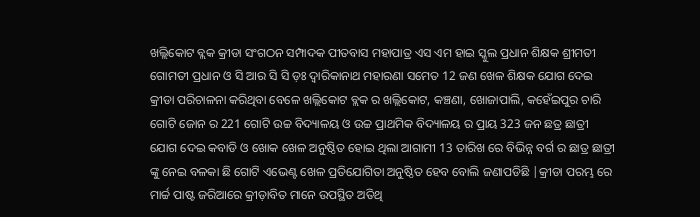ଖଲ୍ଲିକୋଟ ବ୍ଲକ କ୍ରୀଡା ସଂଗଠନ ସମ୍ପାଦକ ପୀତବାସ ମହାପାତ୍ର ଏସ ଏମ ହାଇ ସ୍କୁଲ ପ୍ରଧାନ ଶିକ୍ଷକ ଶ୍ରୀମତୀ ଗୋମତୀ ପ୍ରଧାନ ଓ ସି ଆର ସି ସି ଡ଼ଃ ଦ୍ୱାରିକାନାଥ ମହାରଣା ସମେତ 12 ଜଣ ଖେଳ ଶିକ୍ଷକ ଯୋଗ ଦେଇ କ୍ରୀଡା ପରିଚାଳନା କରିଥିବା ବେଳେ ଖଲ୍ଲିକୋଟ ବ୍ଲକ ର ଖଲ୍ଲିକୋଟ, କଞ୍ଚଣା, ଖୋଜାପାଲି, କହେଁଇପୁର ଚାରି ଗୋଟି ଜୋନ ର 221 ଗୋଟି ଉଚ୍ଚ ବିଦ୍ୟାଳୟ ଓ ଉଚ୍ଚ ପ୍ରାଥମିକ ବିଦ୍ୟାଳୟ ର ପ୍ରାୟ 323 ଜନ ଛତ୍ର ଛାତ୍ରୀ ଯୋଗ ଦେଇ କବାଡି ଓ ଖୋକ ଖେଳ ଅନୁଷ୍ଠିତ ହୋଇ ଥିଲା ଆଗାମୀ 13 ତାରିଖ ରେ ବିଭିନ୍ନ ବର୍ଗ ର ଛାତ୍ର ଛାତ୍ରୀ ଙ୍କୁ ନେଇ ବଳକା ଛି ଗୋଟି ଏଭେଣ୍ଟ ଖେଳ ପ୍ରତିଯୋଗିତା ଅନୁଷ୍ଠିତ ହେବ ବୋଲି ଜଣାପଡିଛି |କ୍ରୀଡା ପରମ୍ଭ ରେ ମାର୍ଚ୍ଚ ପାଷ୍ଟ ଜରିଆରେ କ୍ରୀଡ଼ାବିତ ମାନେ ଉପସ୍ଥିତ ଅତିଥି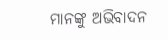ମାନଙ୍କୁ ଅଭିବାଦନ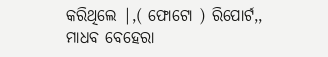କରିଥିଲେ |,( ଫୋଟୋ ) ରିପୋର୍ଟ,, ମାଧବ ବେହେରା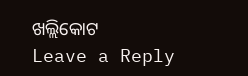ଖଲ୍ଲିକୋଟ
Leave a Reply